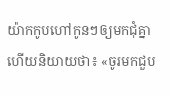យ៉ាកកូបហៅកូនៗឲ្យមកជុំគ្នា ហើយនិយាយថា៖ «ចូរមកជួប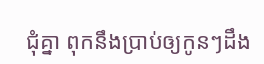ជុំគ្នា ពុកនឹងប្រាប់ឲ្យកូនៗដឹង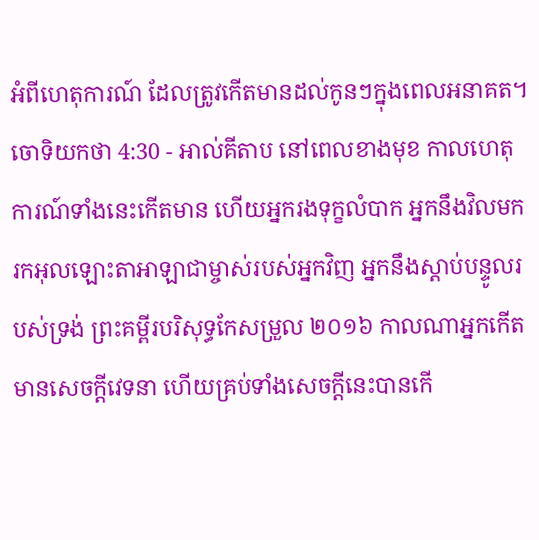អំពីហេតុការណ៍ ដែលត្រូវកើតមានដល់កូនៗក្នុងពេលអនាគត។
ចោទិយកថា 4:30 - អាល់គីតាប នៅពេលខាងមុខ កាលហេតុការណ៍ទាំងនេះកើតមាន ហើយអ្នករងទុក្ខលំបាក អ្នកនឹងវិលមករកអុលឡោះតាអាឡាជាម្ចាស់របស់អ្នកវិញ អ្នកនឹងស្តាប់បន្ទូលរបស់ទ្រង់ ព្រះគម្ពីរបរិសុទ្ធកែសម្រួល ២០១៦ កាលណាអ្នកកើតមានសេចក្ដីវេទនា ហើយគ្រប់ទាំងសេចក្ដីនេះបានកើ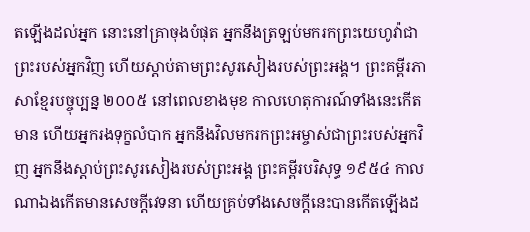តឡើងដល់អ្នក នោះនៅគ្រាចុងបំផុត អ្នកនឹងត្រឡប់មករកព្រះយេហូវ៉ាជាព្រះរបស់អ្នកវិញ ហើយស្តាប់តាមព្រះសូរសៀងរបស់ព្រះអង្គ។ ព្រះគម្ពីរភាសាខ្មែរបច្ចុប្បន្ន ២០០៥ នៅពេលខាងមុខ កាលហេតុការណ៍ទាំងនេះកើតមាន ហើយអ្នករងទុក្ខលំបាក អ្នកនឹងវិលមករកព្រះអម្ចាស់ជាព្រះរបស់អ្នកវិញ អ្នកនឹងស្ដាប់ព្រះសូរសៀងរបស់ព្រះអង្គ ព្រះគម្ពីរបរិសុទ្ធ ១៩៥៤ កាលណាឯងកើតមានសេចក្ដីវេទនា ហើយគ្រប់ទាំងសេចក្ដីនេះបានកើតឡើងដ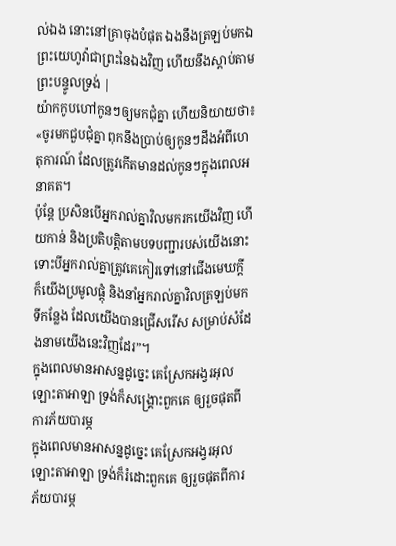ល់ឯង នោះនៅគ្រាចុងបំផុត ឯងនឹងត្រឡប់មកឯព្រះយេហូវ៉ាជាព្រះនៃឯងវិញ ហើយនឹងស្តាប់តាមព្រះបន្ទូលទ្រង់ |
យ៉ាកកូបហៅកូនៗឲ្យមកជុំគ្នា ហើយនិយាយថា៖ «ចូរមកជួបជុំគ្នា ពុកនឹងប្រាប់ឲ្យកូនៗដឹងអំពីហេតុការណ៍ ដែលត្រូវកើតមានដល់កូនៗក្នុងពេលអនាគត។
ប៉ុន្តែ ប្រសិនបើអ្នករាល់គ្នាវិលមករកយើងវិញ ហើយកាន់ និងប្រតិបត្តិតាមបទបញ្ជារបស់យើងនោះ ទោះបីអ្នករាល់គ្នាត្រូវគេកៀរទៅនៅជើងមេឃក្ដី ក៏យើងប្រមូលផ្ដុំ និងនាំអ្នករាល់គ្នាវិលត្រឡប់មកទីកន្លែង ដែលយើងបានជ្រើសរើស សម្រាប់សំដែងនាមយើងនេះវិញដែរ”។
ក្នុងពេលមានអាសន្នដូច្នេះ គេស្រែកអង្វរអុលឡោះតាអាឡា ទ្រង់ក៏សង្គ្រោះពួកគេ ឲ្យរួចផុតពីការភ័យបារម្ភ
ក្នុងពេលមានអាសន្នដូច្នេះ គេស្រែកអង្វរអុលឡោះតាអាឡា ទ្រង់ក៏រំដោះពួកគេ ឲ្យរួចផុតពីការភ័យបារម្ភ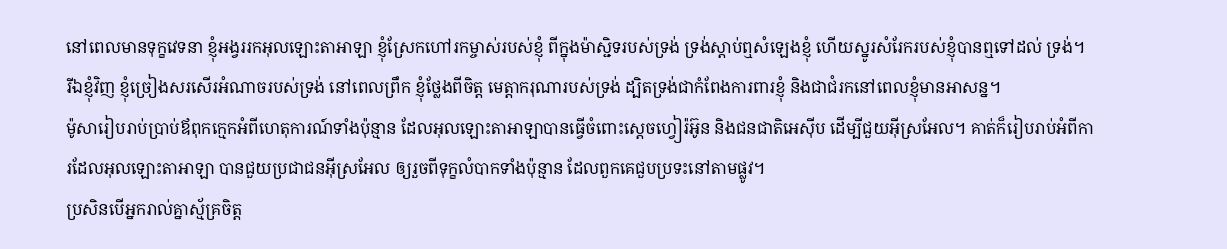នៅពេលមានទុក្ខវេទនា ខ្ញុំអង្វររកអុលឡោះតាអាឡា ខ្ញុំស្រែកហៅរកម្ចាស់របស់ខ្ញុំ ពីក្នុងម៉ាស្ជិទរបស់ទ្រង់ ទ្រង់ស្តាប់ឮសំឡេងខ្ញុំ ហើយស្នូរសំរែករបស់ខ្ញុំបានឮទៅដល់ ទ្រង់។
រីឯខ្ញុំវិញ ខ្ញុំច្រៀងសរសើរអំណាចរបស់ទ្រង់ នៅពេលព្រឹក ខ្ញុំថ្លែងពីចិត្ត មេត្តាករុណារបស់ទ្រង់ ដ្បិតទ្រង់ជាកំពែងការពារខ្ញុំ និងជាជំរកនៅពេលខ្ញុំមានអាសន្ន។
ម៉ូសារៀបរាប់ប្រាប់ឪពុកក្មេកអំពីហេតុការណ៍ទាំងប៉ុន្មាន ដែលអុលឡោះតាអាឡាបានធ្វើចំពោះស្តេចហ្វៀរ៉អ៊ូន និងជនជាតិអេស៊ីប ដើម្បីជួយអ៊ីស្រអែល។ គាត់ក៏រៀបរាប់អំពីការដែលអុលឡោះតាអាឡា បានជួយប្រជាជនអ៊ីស្រអែល ឲ្យរួចពីទុក្ខលំបាកទាំងប៉ុន្មាន ដែលពួកគេជួបប្រទះនៅតាមផ្លូវ។
ប្រសិនបើអ្នករាល់គ្នាស្ម័គ្រចិត្ត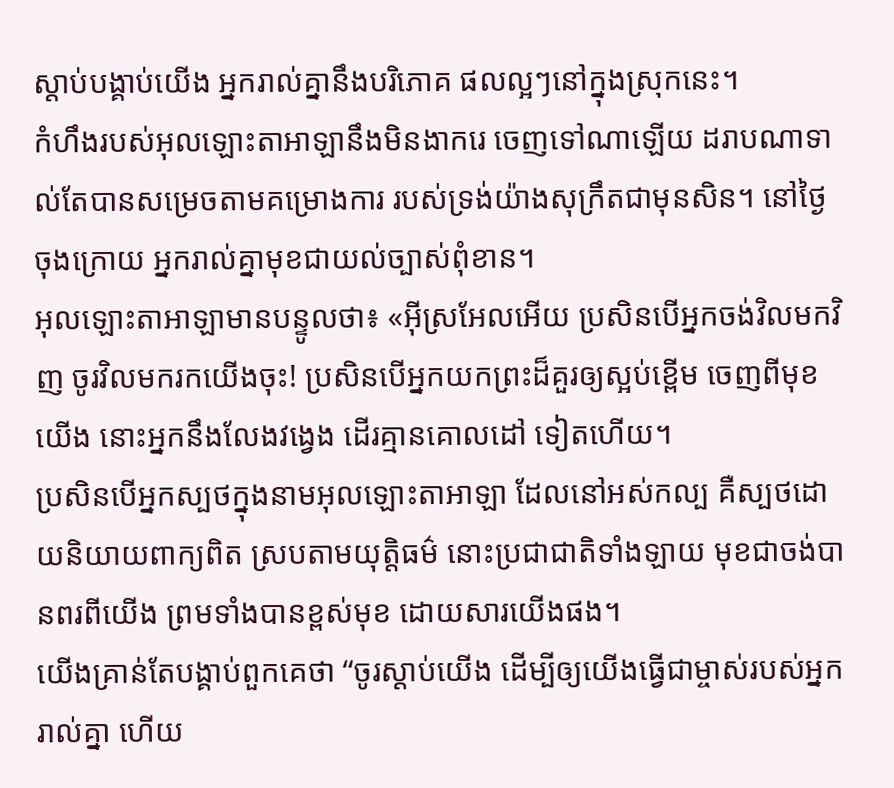ស្ដាប់បង្គាប់យើង អ្នករាល់គ្នានឹងបរិភោគ ផលល្អៗនៅក្នុងស្រុកនេះ។
កំហឹងរបស់អុលឡោះតាអាឡានឹងមិនងាករេ ចេញទៅណាឡើយ ដរាបណាទាល់តែបានសម្រេចតាមគម្រោងការ របស់ទ្រង់យ៉ាងសុក្រឹតជាមុនសិន។ នៅថ្ងៃចុងក្រោយ អ្នករាល់គ្នាមុខជាយល់ច្បាស់ពុំខាន។
អុលឡោះតាអាឡាមានបន្ទូលថា៖ «អ៊ីស្រអែលអើយ ប្រសិនបើអ្នកចង់វិលមកវិញ ចូរវិលមករកយើងចុះ! ប្រសិនបើអ្នកយកព្រះដ៏គួរឲ្យស្អប់ខ្ពើម ចេញពីមុខយើង នោះអ្នកនឹងលែងវង្វេង ដើរគ្មានគោលដៅ ទៀតហើយ។
ប្រសិនបើអ្នកស្បថក្នុងនាមអុលឡោះតាអាឡា ដែលនៅអស់កល្ប គឺស្បថដោយនិយាយពាក្យពិត ស្របតាមយុត្តិធម៌ នោះប្រជាជាតិទាំងឡាយ មុខជាចង់បានពរពីយើង ព្រមទាំងបានខ្ពស់មុខ ដោយសារយើងផង។
យើងគ្រាន់តែបង្គាប់ពួកគេថា “ចូរស្ដាប់យើង ដើម្បីឲ្យយើងធ្វើជាម្ចាស់របស់អ្នករាល់គ្នា ហើយ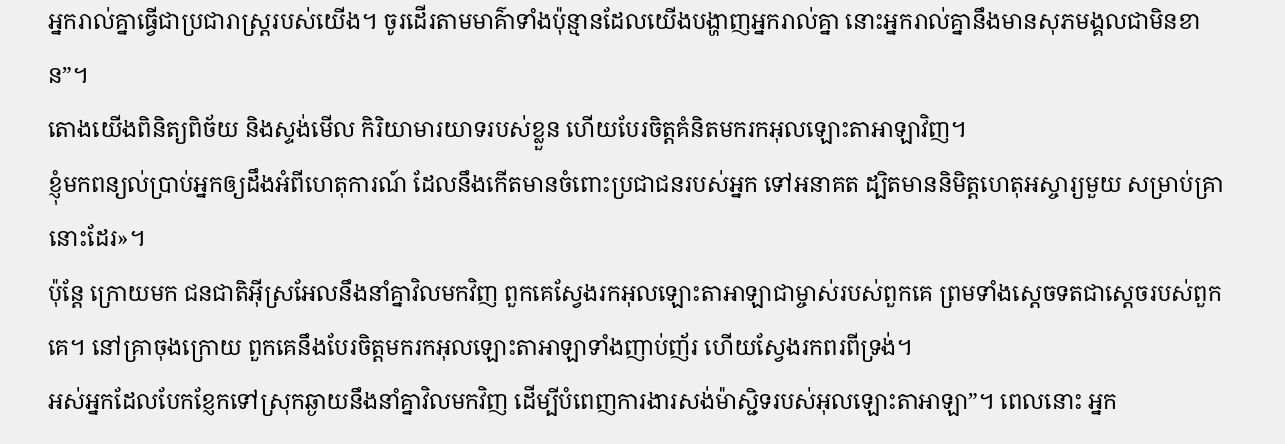អ្នករាល់គ្នាធ្វើជាប្រជារាស្ដ្ររបស់យើង។ ចូរដើរតាមមាគ៌ាទាំងប៉ុន្មានដែលយើងបង្ហាញអ្នករាល់គ្នា នោះអ្នករាល់គ្នានឹងមានសុភមង្គលជាមិនខាន”។
តោងយើងពិនិត្យពិច័យ និងស្ទង់មើល កិរិយាមារយាទរបស់ខ្លួន ហើយបែរចិត្តគំនិតមករកអុលឡោះតាអាឡាវិញ។
ខ្ញុំមកពន្យល់ប្រាប់អ្នកឲ្យដឹងអំពីហេតុការណ៍ ដែលនឹងកើតមានចំពោះប្រជាជនរបស់អ្នក ទៅអនាគត ដ្បិតមាននិមិត្តហេតុអស្ចារ្យមួយ សម្រាប់គ្រានោះដែរ»។
ប៉ុន្តែ ក្រោយមក ជនជាតិអ៊ីស្រអែលនឹងនាំគ្នាវិលមកវិញ ពួកគេស្វែងរកអុលឡោះតាអាឡាជាម្ចាស់របស់ពួកគេ ព្រមទាំងស្តេចទតជាស្ដេចរបស់ពួកគេ។ នៅគ្រាចុងក្រោយ ពួកគេនឹងបែរចិត្តមករកអុលឡោះតាអាឡាទាំងញាប់ញ័រ ហើយស្វែងរកពរពីទ្រង់។
អស់អ្នកដែលបែកខ្ញែកទៅស្រុកឆ្ងាយនឹងនាំគ្នាវិលមកវិញ ដើម្បីបំពេញការងារសង់ម៉ាស្ជិទរបស់អុលឡោះតាអាឡា”។ ពេលនោះ អ្នក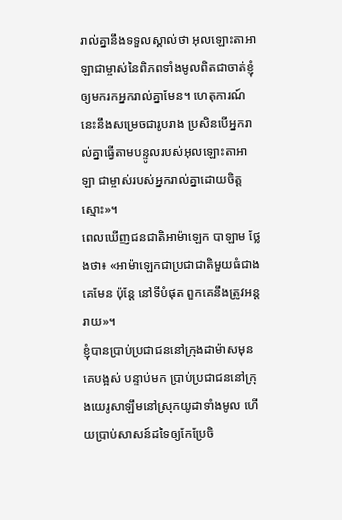រាល់គ្នានឹងទទួលស្គាល់ថា អុលឡោះតាអាឡាជាម្ចាស់នៃពិភពទាំងមូលពិតជាចាត់ខ្ញុំឲ្យមករកអ្នករាល់គ្នាមែន។ ហេតុការណ៍នេះនឹងសម្រេចជារូបរាង ប្រសិនបើអ្នករាល់គ្នាធ្វើតាមបន្ទូលរបស់អុលឡោះតាអាឡា ជាម្ចាស់របស់អ្នករាល់គ្នាដោយចិត្តស្មោះ»។
ពេលឃើញជនជាតិអាម៉ាឡេក បាឡាម ថ្លែងថា៖ «អាម៉ាឡេកជាប្រជាជាតិមួយធំជាងគេមែន ប៉ុន្តែ នៅទីបំផុត ពួកគេនឹងត្រូវអន្តរាយ»។
ខ្ញុំបានប្រាប់ប្រជាជននៅក្រុងដាម៉ាសមុនគេបង្អស់ បន្ទាប់មក ប្រាប់ប្រជាជននៅក្រុងយេរូសាឡឹមនៅស្រុកយូដាទាំងមូល ហើយប្រាប់សាសន៍ដទៃឲ្យកែប្រែចិ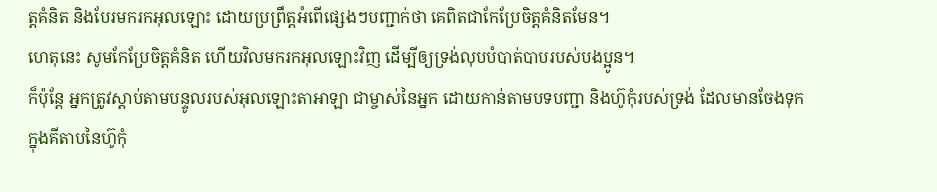ត្ដគំនិត និងបែរមករកអុលឡោះ ដោយប្រព្រឹត្ដអំពើផ្សេងៗបញ្ជាក់ថា គេពិតជាកែប្រែចិត្ដគំនិតមែន។
ហេតុនេះ សូមកែប្រែចិត្ដគំនិត ហើយវិលមករកអុលឡោះវិញ ដើម្បីឲ្យទ្រង់លុបបំបាត់បាបរបស់បងប្អូន។
ក៏ប៉ុន្តែ អ្នកត្រូវស្តាប់តាមបន្ទូលរបស់អុលឡោះតាអាឡា ជាម្ចាស់នៃអ្នក ដោយកាន់តាមបទបញ្ជា និងហ៊ូកុំរបស់ទ្រង់ ដែលមានចែងទុកក្នុងគីតាបនៃហ៊ូកុំ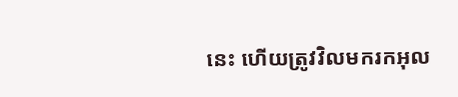នេះ ហើយត្រូវវិលមករកអុល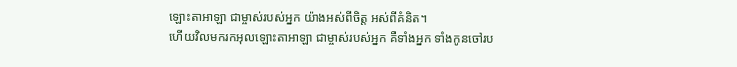ឡោះតាអាឡា ជាម្ចាស់របស់អ្នក យ៉ាងអស់ពីចិត្ត អស់ពីគំនិត។
ហើយវិលមករកអុលឡោះតាអាឡា ជាម្ចាស់របស់អ្នក គឺទាំងអ្នក ទាំងកូនចៅរប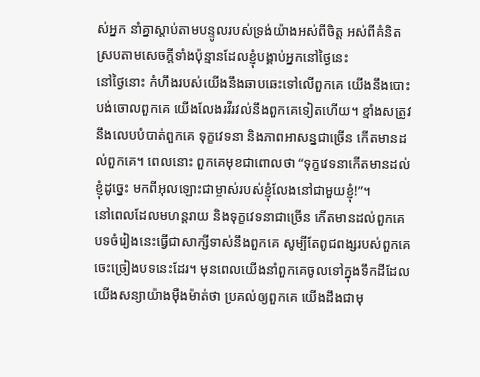ស់អ្នក នាំគ្នាស្តាប់តាមបន្ទូលរបស់ទ្រង់យ៉ាងអស់ពីចិត្ត អស់ពីគំនិត ស្របតាមសេចក្តីទាំងប៉ុន្មានដែលខ្ញុំបង្គាប់អ្នកនៅថ្ងៃនេះ
នៅថ្ងៃនោះ កំហឹងរបស់យើងនឹងឆាបឆេះទៅលើពួកគេ យើងនឹងបោះបង់ចោលពួកគេ យើងលែងរវីរវល់នឹងពួកគេទៀតហើយ។ ខ្មាំងសត្រូវនឹងលេបបំបាត់ពួកគេ ទុក្ខវេទនា និងភាពអាសន្នជាច្រើន កើតមានដល់ពួកគេ។ ពេលនោះ ពួកគេមុខជាពោលថា “ទុក្ខវេទនាកើតមានដល់ខ្ញុំដូច្នេះ មកពីអុលឡោះជាម្ចាស់របស់ខ្ញុំលែងនៅជាមួយខ្ញុំ!”។
នៅពេលដែលមហន្តរាយ និងទុក្ខវេទនាជាច្រើន កើតមានដល់ពួកគេ បទចំរៀងនេះធ្វើជាសាក្សីទាស់នឹងពួកគេ សូម្បីតែពូជពង្សរបស់ពួកគេ ចេះច្រៀងបទនេះដែរ។ មុនពេលយើងនាំពួកគេចូលទៅក្នុងទឹកដីដែលយើងសន្យាយ៉ាងម៉ឺងម៉ាត់ថា ប្រគល់ឲ្យពួកគេ យើងដឹងជាមុ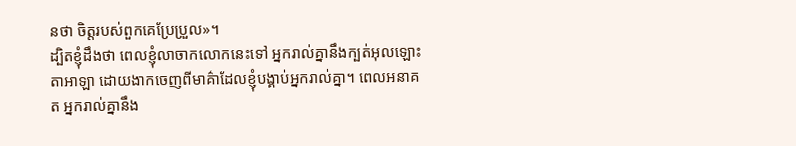នថា ចិត្តរបស់ពួកគេប្រែប្រួល»។
ដ្បិតខ្ញុំដឹងថា ពេលខ្ញុំលាចាកលោកនេះទៅ អ្នករាល់គ្នានឹងក្បត់អុលឡោះតាអាឡា ដោយងាកចេញពីមាគ៌ាដែលខ្ញុំបង្គាប់អ្នករាល់គ្នា។ ពេលអនាគត អ្នករាល់គ្នានឹង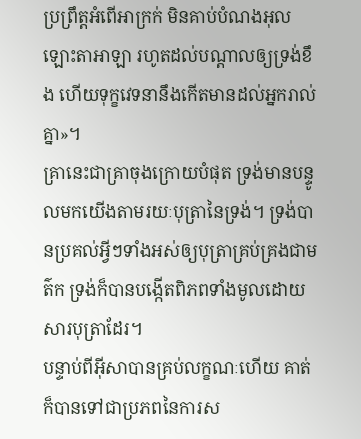ប្រព្រឹត្តអំពើអាក្រក់ មិនគាប់បំណងអុលឡោះតាអាឡា រហូតដល់បណ្តាលឲ្យទ្រង់ខឹង ហើយទុក្ខវេទនានឹងកើតមានដល់អ្នករាល់គ្នា»។
គ្រានេះជាគ្រាចុងក្រោយបំផុត ទ្រង់មានបន្ទូលមកយើងតាមរយៈបុត្រានៃទ្រង់។ ទ្រង់បានប្រគល់អ្វីៗទាំងអស់ឲ្យបុត្រាគ្រប់គ្រងជាមត៌ក ទ្រង់ក៏បានបង្កើតពិភពទាំងមូលដោយសារបុត្រាដែរ។
បន្ទាប់ពីអ៊ីសាបានគ្រប់លក្ខណៈហើយ គាត់ក៏បានទៅជាប្រភពនៃការស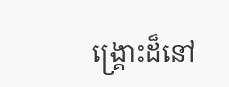ង្គ្រោះដ៏នៅ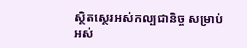ស្ថិតស្ថេរអស់កល្បជានិច្ច សម្រាប់អស់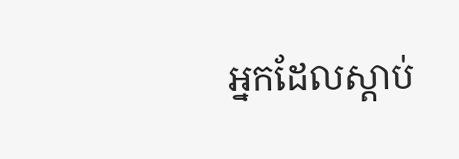អ្នកដែលស្ដាប់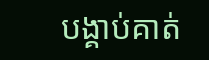បង្គាប់គាត់